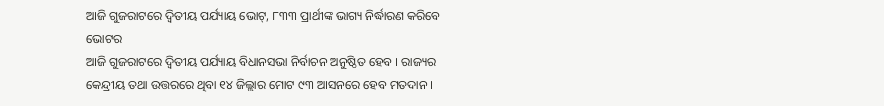ଆଜି ଗୁଜରାଟରେ ଦ୍ୱିତୀୟ ପର୍ଯ୍ୟାୟ ଭୋଟ୍, ୮୩୩ ପ୍ରାର୍ଥୀଙ୍କ ଭାଗ୍ୟ ନିର୍ଦ୍ଧାରଣ କରିବେ ଭୋଟର
ଆଜି ଗୁଜରାଟରେ ଦ୍ୱିତୀୟ ପର୍ଯ୍ୟାୟ ବିଧାନସଭା ନିର୍ବାଚନ ଅନୁଷ୍ଠିତ ହେବ । ରାଜ୍ୟର କେନ୍ଦ୍ରୀୟ ତଥା ଉତ୍ତରରେ ଥିବା ୧୪ ଜିଲ୍ଲାର ମୋଟ ୯୩ ଆସନରେ ହେବ ମତଦାନ ।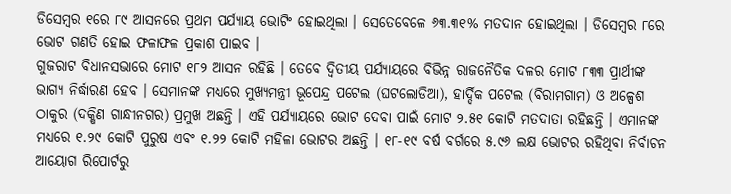ଡିସେମ୍ବର ୧ରେ ୮୯ ଆସନରେ ପ୍ରଥମ ପର୍ଯ୍ୟାୟ ଭୋଟିଂ ହୋଇଥିଲା । ସେତେବେଳେ ୬୩.୩୧% ମତଦାନ ହୋଇଥିଲା । ଡିସେମ୍ବର ୮ରେ ଭୋଟ ଗଣତି ହୋଇ ଫଳାଫଳ ପ୍ରକାଶ ପାଇବ ।
ଗୁଜରାଟ ବିଧାନସଭାରେ ମୋଟ ୧୮୨ ଆସନ ରହିଛି । ତେବେ ଦ୍ୱିତୀୟ ପର୍ଯ୍ୟାୟରେ ବିଭିନ୍ନ ରାଜନୈତିକ ଦଳର ମୋଟ ୮୩୩ ପ୍ରାର୍ଥୀଙ୍କ ଭାଗ୍ୟ ନିର୍ଦ୍ଧାରଣ ହେବ । ସେମାନଙ୍କ ମଧ୍ୟରେ ମୁଖ୍ୟମନ୍ତ୍ରୀ ଭୂପେନ୍ଦ୍ର ପଟେଲ (ଘଟଲୋଡିଆ), ହାର୍ଦ୍ଦିକ ପଟେଲ (ବିରାମଗାମ) ଓ ଅଳ୍ପେଶ ଠାକୁର (ଦକ୍ଷିଣ ଗାନ୍ଧୀନଗର) ପ୍ରମୁଖ ଅଛନ୍ତି । ଏହି ପର୍ଯ୍ୟାୟରେ ଭୋଟ ଦେବା ପାଇଁ ମୋଟ ୨.୫୧ କୋଟି ମତଦାତା ରହିଛନ୍ତି । ଏମାନଙ୍କ ମଧ୍ୟରେ ୧.୨୯ କୋଟି ପୁରୁଷ ଏବଂ ୧.୨୨ କୋଟି ମହିଳା ଭୋଟର ଅଛନ୍ତି । ୧୮-୧୯ ବର୍ଷ ବର୍ଗରେ ୫.୯୬ ଲକ୍ଷ ଭୋଟର ରହିଥିବା ନିର୍ବାଚନ ଆୟୋଗ ରିପୋର୍ଟରୁ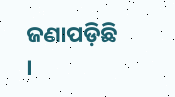ଜଣାପଡ଼ିଛି ।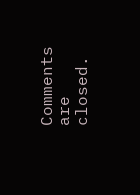Comments are closed.